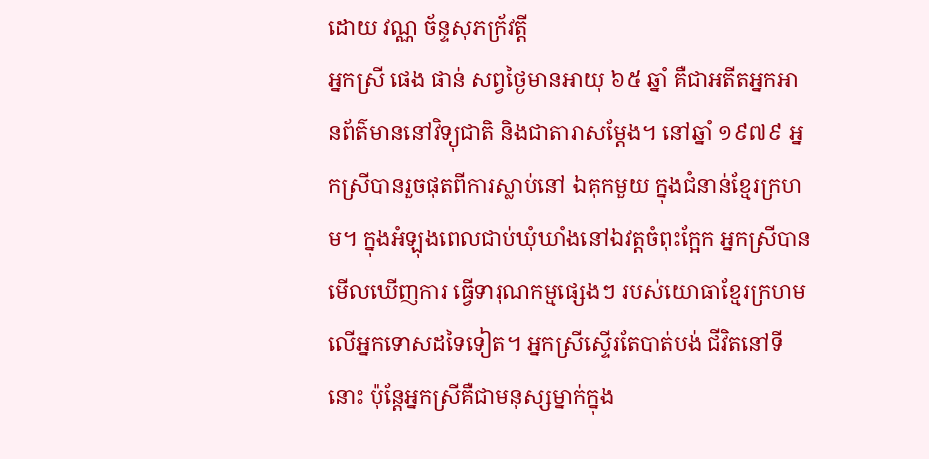ដោយ វណ្ណ ច័ន្ទសុភក្រ័វត្តី
អ្នកស្រី ផេង ផាន់ សព្វថ្ងៃមានអាយុ ៦៥ ឆ្នាំ គឺជាអតីតអ្នកអានព័ត៌មាននៅវិទ្យុជាតិ និងជាតារាសម្តែង។ នៅឆ្នាំ ១៩៧៩ អ្នកស្រីបានរួចផុតពីការស្លាប់នៅ ឯគុកមួយ ក្នុងជំនាន់ខ្មែរក្រហម។ ក្នុងអំឡុងពេលជាប់ឃុំឃាំងនៅឯវត្តចំពុះក្អែក អ្នកស្រីបានមើលឃើញការ ធ្វើទារុណកម្មផ្សេងៗ របស់យោធាខ្មែរក្រហមលើអ្នកទោសដទៃទៀត។ អ្នកស្រីស្ទើរតែបាត់បង់ ជីវិតនៅទីនោះ ប៉ុន្តែអ្នកស្រីគឺជាមនុស្សម្នាក់ក្នុង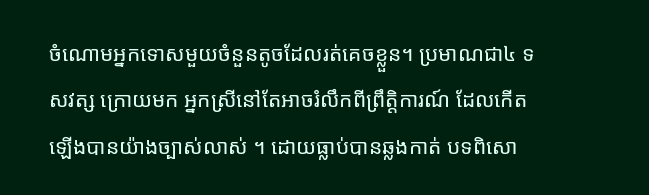ចំណោមអ្នកទោសមួយចំនួនតូចដែលរត់គេចខ្លួន។ ប្រមាណជា៤ ទសវត្ស ក្រោយមក អ្នកស្រីនៅតែអាចរំលឹកពីព្រឹត្តិការណ៍ ដែលកើតឡើងបានយ៉ាងច្បាស់លាស់ ។ ដោយធ្លាប់បានឆ្លងកាត់ បទពិសោ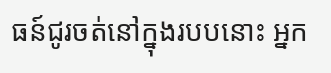ធន៍ជូរចត់នៅក្នុងរបបនោះ អ្នក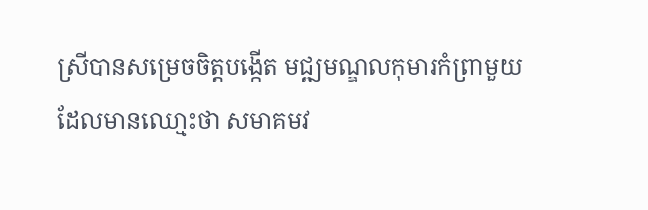ស្រីបានសម្រេចចិត្តបង្កើត មជ្ឍមណ្ឌលកុមារកំព្រាមួយដែលមានឈោ្មះថា សមាគមវ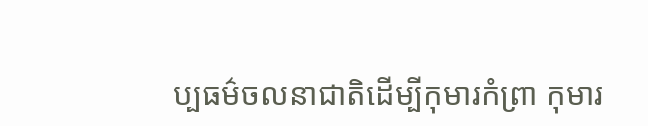ប្បធម៌ចលនាជាតិដើម្បីកុមារកំព្រា កុមារ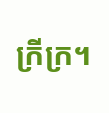ក្រីក្រ។